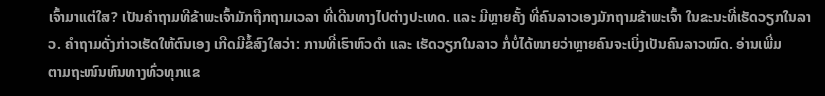ເຈົ້າມາແຕ່ໃສ? ເປັນຄຳຖາມທີຂ້າພະເຈົ້າມັກຖືກຖາມເວລາ ທີ່ເດີນທາງໄປຕ່າງປະເທດ. ແລະ ມີຫຼາຍຄັ້ງ ທີ່ຄົນລາວເອງມັກຖາມຂ້າພະເຈົ້າ ໃນຂະນະທີ່ເຮັດວຽກໃນລາວ. ຄຳຖາມດັ່ງກ່າວເຮັດໃຫ້ຕົນເອງ ເກີດມີຂໍ້ສົງໃສວ່າ: ການທີ່ເຮົາຫົວດຳ ແລະ ເຮັດວຽກໃນລາວ ກໍ່ບໍ່ໄດ້ໜາຍວ່າຫຼາຍຄົນຈະເບິ່ງເປັນຄົນລາວໝົດ. ອ່ານເພີ່ມ
ຕາມຖະໜົນຫົນທາງທົ່ວທຸກແຂ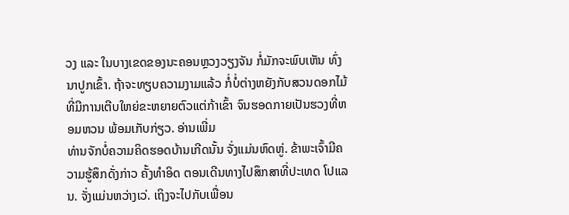ວງ ແລະ ໃນບາງເຂດຂອງນະຄອນຫຼວງວຽງຈັນ ກໍ່ມັກຈະພົບເຫັນ ທົ່ງນາປູກເຂົ້າ. ຖ້າຈະທຽບຄວາມງາມແລ້ວ ກໍ່ບໍ່ຕ່າງຫຍັງກັບສວນດອກໄມ້ ທີ່ມີການເຕີບໃຫຍ່ຂະຫຍາຍຕົວແຕ່ກ້າເຂົ້າ ຈົນຮອດກາຍເປັນຮວງທີ່ຫອມຫວນ ພ້ອມເກັບກ່ຽວ. ອ່ານເພີ່ມ
ທ່ານຈັກບໍ່ຄວາມຄິດຮອດບ້ານເກີດນັ້ນ ຈັ່ງແມ່ນຫົດຫູ່. ຂ້າພະເຈົ້າມີຄວາມຮູ້ສຶກດັ່ງກ່າວ ຄັ້ງທຳອິດ ຕອນເດີນທາງໄປສຶກສາທີ່ປະເທດ ໂປແລນ. ຈັ່ງແມ່ນຫວ່າງເວ່. ເຖິງຈະໄປກັບເພື່ອນ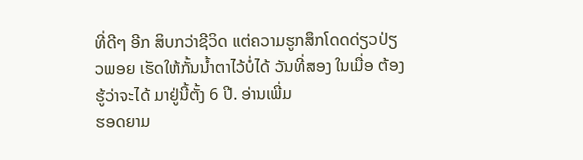ທີ່ດີໆ ອີກ ສິບກວ່າຊີວິດ ແຕ່ຄວາມຮູກສຶກໂດດດ່ຽວປ່ຽວພອຍ ເຮັດໃຫ້ກັ້ນນ້ຳຕາໄວ້ບໍ່ໄດ້ ວັນທີ່ສອງ ໃນເມື່ອ ຕ້ອງຮູ້ວ່າຈະໄດ້ ມາຢູ່ນີ້ຕັ້ງ 6 ປີ. ອ່ານເພີ່ມ
ຮອດຍາມ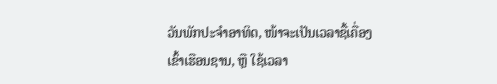ວັນພັກປະຈຳອາທິດ, ໜ້າຈະເປັນເວລາຊື້ເຄື່ອງເຂົ້າເຮືອນຊານ, ຫຼື ໃຊ້ເວລາ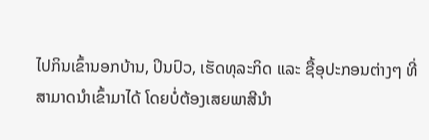ໄປກິນເຂົ້ານອກບ້ານ, ປິນປົວ, ເຮັດທຸລະກິດ ແລະ ຊື້ອຸປະກອນຕ່າງໆ ທີ່ສາມາດນຳເຂົ້າມາໄດ້ ໂດຍບໍ່ຕ້ອງເສຍພາສີນຳ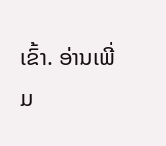ເຂົ້າ. ອ່ານເພີ່ມ